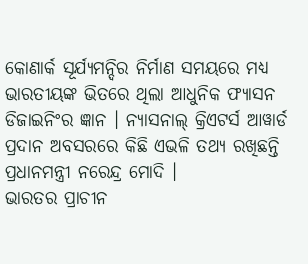କୋଣାର୍କ ସୂର୍ଯ୍ୟମନ୍ଦିର ନିର୍ମାଣ ସମୟରେ ମଧ୍ୟ ଭାରତୀୟଙ୍କ ଭିତରେ ଥିଲା ଆଧୁନିକ ଫ୍ୟାସନ ଡିଜାଇନିଂର ଜ୍ଞାନ । ନ୍ୟାସନାଲ୍ କ୍ରିଏଟର୍ସ ଆୱାର୍ଡ ପ୍ରଦାନ ଅବସରରେ କିଛି ଏଭଳି ତଥ୍ୟ ରଖିଛନ୍ତି ପ୍ରଧାନମନ୍ତ୍ରୀ ନରେନ୍ଦ୍ର ମୋଦି ।
ଭାରତର ପ୍ରାଚୀନ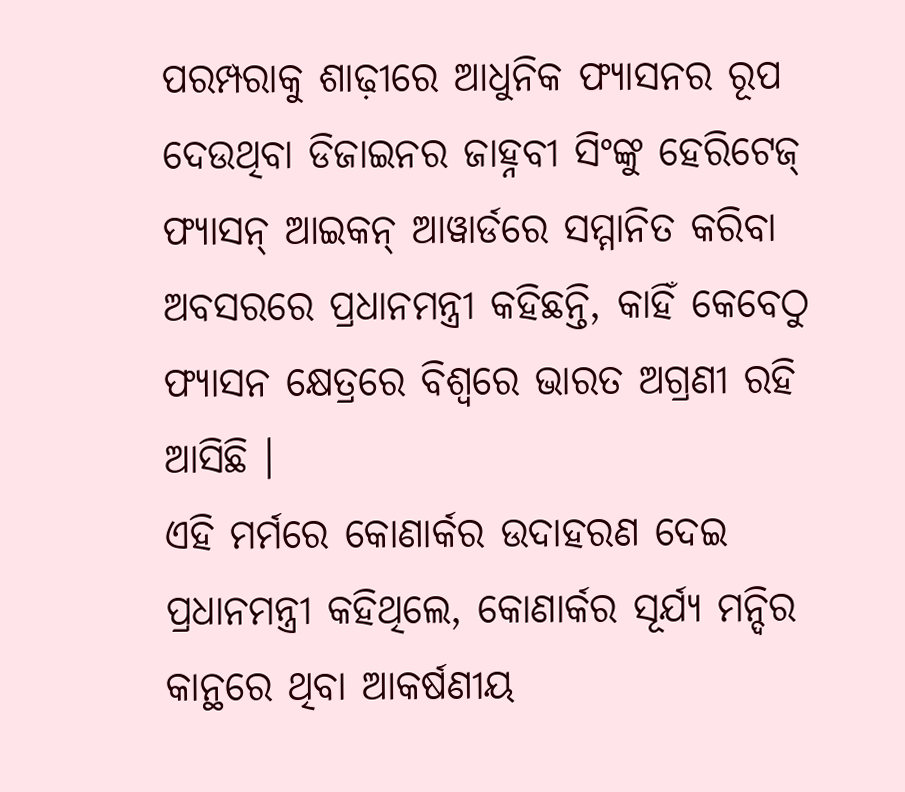ପରମ୍ପରାକୁ ଶାଢ଼ୀରେ ଆଧୁନିକ ଫ୍ୟାସନର ରୂପ ଦେଉଥିବା ଡିଜାଇନର ଜାହ୍ନବୀ ସିଂଙ୍କୁ ହେରିଟେଜ୍ ଫ୍ୟାସନ୍ ଆଇକନ୍ ଆୱାର୍ଡରେ ସମ୍ମାନିତ କରିବା ଅବସରରେ ପ୍ରଧାନମନ୍ତ୍ରୀ କହିଛନ୍ତି, କାହିଁ କେବେଠୁ ଫ୍ୟାସନ କ୍ଷେତ୍ରରେ ବିଶ୍ୱରେ ଭାରତ ଅଗ୍ରଣୀ ରହି ଆସିଛି ।
ଏହି ମର୍ମରେ କୋଣାର୍କର ଉଦାହରଣ ଦେଇ ପ୍ରଧାନମନ୍ତ୍ରୀ କହିଥିଲେ, କୋଣାର୍କର ସୂର୍ଯ୍ୟ ମନ୍ଦିର କାନ୍ଥରେ ଥିବା ଆକର୍ଷଣୀୟ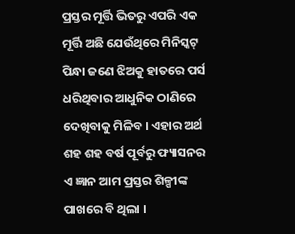ପ୍ରସ୍ତର ମୂର୍ତ୍ତି ଭିତରୁ ଏପରି ଏକ ମୂର୍ତ୍ତି ଅଛି ଯେଉଁଥିରେ ମିନିସ୍କଟ୍ ପିନ୍ଧା ଜଣେ ଝିଅକୁ ହାତରେ ପର୍ସ ଧରିଥିବାର ଆଧୁନିକ ଠାଣିରେ ଦେଖିବାକୁ ମିଳିବ । ଏହାର ଅର୍ଥ ଶହ ଶହ ବର୍ଷ ପୂର୍ବରୁ ଫ୍ୟାସନର ଏ ଜ୍ଞାନ ଆମ ପ୍ରସ୍ତର ଶିଳ୍ପୀଙ୍କ ପାଖରେ ବି ଥିଲା ।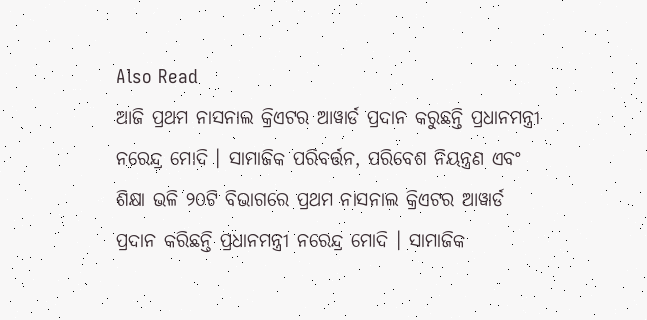Also Read
ଆଜି ପ୍ରଥମ ନାସନାଲ କ୍ରିଏଟର ଆୱାର୍ଡ ପ୍ରଦାନ କରୁଛନ୍ତି ପ୍ରଧାନମନ୍ତ୍ରୀ ନରେନ୍ଦ୍ର ମୋଦି । ସାମାଜିକ ପରିବର୍ତ୍ତନ, ପରିବେଶ ନିୟନ୍ତ୍ରଣ ଏବଂ ଶିକ୍ଷା ଭଳି ୨୦ଟି ବିଭାଗରେ ପ୍ରଥମ ନାସନାଲ କ୍ରିଏଟର ଆୱାର୍ଡ ପ୍ରଦାନ କରିଛନ୍ତି ପ୍ରଧାନମନ୍ତ୍ରୀ ନରେନ୍ଦ୍ର ମୋଦି । ସାମାଜିକ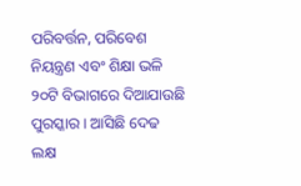ପରିବର୍ତ୍ତନ, ପରିବେଶ ନିୟନ୍ତ୍ରଣ ଏବଂ ଶିକ୍ଷା ଭଳି ୨୦ଟି ବିଭାଗରେ ଦିଆଯାଉଛି ପୁରସ୍କାର । ଆସିଛି ଦେଢ ଲକ୍ଷ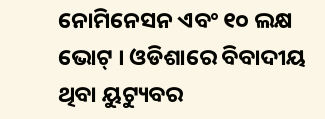ନୋମିନେସନ ଏବଂ ୧୦ ଲକ୍ଷ ଭୋଟ୍ । ଓଡିଶାରେ ବିବାଦୀୟ ଥିବା ୟୁଟ୍ୟୁବର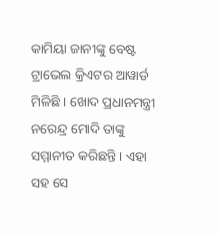କାମିୟା ଜାନୀଙ୍କୁ ବେଷ୍ଟ ଟ୍ରାଭେଲ କ୍ରିଏଟର ଆୱାର୍ଡ ମିଳିଛି । ଖୋଦ ପ୍ରଧାନମନ୍ତ୍ରୀ ନରେନ୍ଦ୍ର ମୋଦି ତାଙ୍କୁ ସମ୍ମାନୀତ କରିଛନ୍ତି । ଏହା ସହ ସେ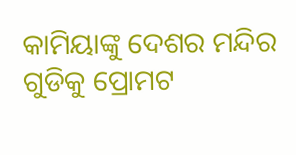କାମିୟାଙ୍କୁ ଦେଶର ମନ୍ଦିର ଗୁଡିକୁ ପ୍ରୋମଟ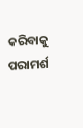କରିବାକୁ ପରାମର୍ଶ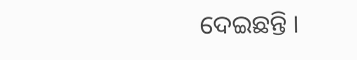ଦେଇଛନ୍ତି ।